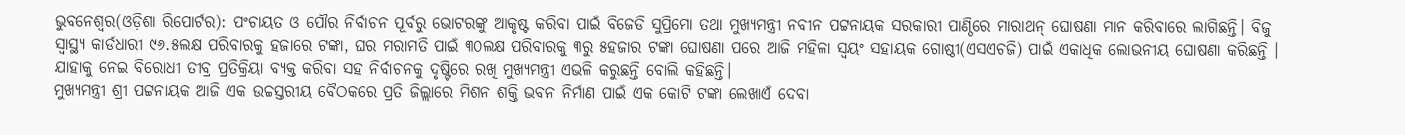ଭୁବନେଶ୍ୱର(ଓଡ଼ିଶା ରିପୋର୍ଟର): ପଂଚାୟତ ଓ ପୌର ନିର୍ବାଚନ ପୂର୍ବରୁ ଭୋଟରଙ୍କୁ ଆକୃଷ୍ଟ କରିବା ପାଇଁ ବିଜେଡି ସୁପ୍ରିମୋ ତଥା ମୁଖ୍ୟମନ୍ତ୍ରୀ ନବୀନ ପଟ୍ଟନାୟକ ସରକାରୀ ପାଣ୍ଠିରେ ମାରାଥନ୍ ଘୋଷଣା ମାନ କରିବାରେ ଲାଗିଛନ୍ତି। ବିଜୁ ସ୍ୱାସ୍ଥ୍ୟ କାର୍ଡଧାରୀ ୯୬.୫ଲକ୍ଷ ପରିବାରକୁ ହଜାରେ ଟଙ୍କା, ଘର ମରାମତି ପାଇଁ ୩୦ଲକ୍ଷ ପରିବାରକୁ ୩ରୁ ୫ହଜାର ଟଙ୍କା ଘୋଷଣା ପରେ ଆଜି ମହିଳା ସ୍ୱୟଂ ସହାୟକ ଗୋଷ୍ଠୀ(ଏସଏଚଜି) ପାଇଁ ଏକାଧିକ ଲୋଭନୀୟ ଘୋଷଣା କରିଛନ୍ତି । ଯାହାକୁ ନେଇ ବିରୋଧୀ ତୀବ୍ର ପ୍ରତିକ୍ରିୟା ବ୍ୟକ୍ତ କରିବା ସହ ନିର୍ବାଚନକୁ ଦୃଷ୍ଟିରେ ରଖି ମୁଖ୍ୟମନ୍ତ୍ରୀ ଏଭଳି କରୁଛନ୍ତି ବୋଲି କହିଛନ୍ତି।
ମୁଖ୍ୟମନ୍ତ୍ରୀ ଶ୍ରୀ ପଟ୍ଟନାୟକ ଆଜି ଏକ ଉଚ୍ଚସ୍ତରୀୟ ବୈଠକରେ ପ୍ରତି ଜିଲ୍ଲାରେ ମିଶନ ଶକ୍ତି ଭବନ ନିର୍ମାଣ ପାଇଁ ଏକ କୋଟି ଟଙ୍କା ଲେଖାଏଁ ଦେବା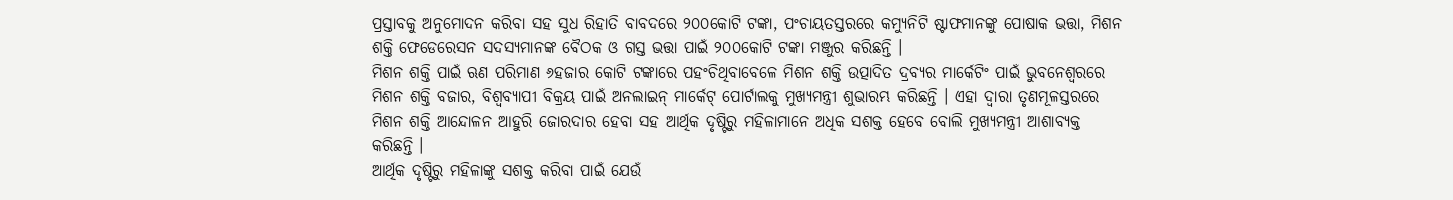ପ୍ରସ୍ତାବକୁ ଅନୁମୋଦନ କରିବା ସହ ସୁଧ ରିହାତି ବାବଦରେ ୨୦୦କୋଟି ଟଙ୍କା, ପଂଚାୟତସ୍ତରରେ କମ୍ୟୁନିଟି ଷ୍ଟାଫମାନଙ୍କୁ ପୋଷାକ ଭତ୍ତା, ମିଶନ ଶକ୍ତି ଫେଡେରେସନ ସଦସ୍ୟମାନଙ୍କ ବୈଠକ ଓ ଗସ୍ତ ଭତ୍ତା ପାଇଁ ୨୦୦କୋଟି ଟଙ୍କା ମଞ୍ଜୁର କରିଛନ୍ତି ।
ମିଶନ ଶକ୍ତି ପାଇଁ ଋଣ ପରିମାଣ ୬ହଜାର କୋଟି ଟଙ୍କାରେ ପହଂଚିଥିବାବେଳେ ମିଶନ ଶକ୍ତି ଉତ୍ପାଦିତ ଦ୍ରବ୍ୟର ମାର୍କେଟିଂ ପାଇଁ ଭୁବନେଶ୍ୱରରେ ମିଶନ ଶକ୍ତି ବଜାର, ବିଶ୍ୱବ୍ୟାପୀ ବିକ୍ରୟ ପାଇଁ ଅନଲାଇନ୍ ମାର୍କେଟ୍ ପୋର୍ଟାଲକୁ ମୁଖ୍ୟମନ୍ତ୍ରୀ ଶୁଭାରମ୍ଭ କରିଛନ୍ତି । ଏହା ଦ୍ୱାରା ତୃଣମୂଳସ୍ତରରେ ମିଶନ ଶକ୍ତି ଆନ୍ଦୋଳନ ଆହୁରି ଜୋରଦାର ହେବା ସହ ଆର୍ଥିକ ଦୃଷ୍ଟିରୁ ମହିଳାମାନେ ଅଧିକ ସଶକ୍ତ ହେବେ ବୋଲି ମୁଖ୍ୟମନ୍ତ୍ରୀ ଆଶାବ୍ୟକ୍ତ କରିଛନ୍ତି ।
ଆର୍ଥିକ ଦୃଷ୍ଟିରୁ ମହିଳାଙ୍କୁ ସଶକ୍ତ କରିବା ପାଇଁ ଯେଉଁ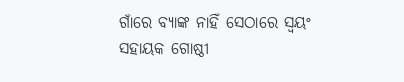ଗାଁରେ ବ୍ୟାଙ୍କ ନାହିଁ ସେଠାରେ ସ୍ୱୟଂ ସହାୟକ ଗୋଷ୍ଠୀ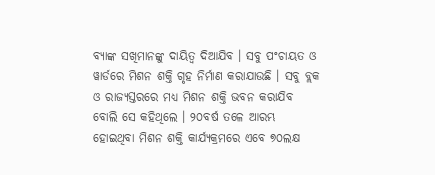ବ୍ୟାଙ୍କ ସଖିମାନଙ୍କୁ ଦାୟିତ୍ୱ ଦିଆଯିବ । ସବୁ ପଂଚାୟତ ଓ ୱାର୍ଡରେ ମିଶନ ଶକ୍ତି ଗୃହ ନିର୍ମାଣ କରାଯାଉଛି । ସବୁ ବ୍ଲକ ଓ ରାଜ୍ୟସ୍ତରରେ ମଧ୍ୟ ମିଶନ ଶକ୍ତି ଭବନ କରାଯିବ ବୋଲି ସେ କହିଥିଲେ । ୨୦ବର୍ଷ ତଳେ ଆରମ୍ଭ ହୋଇଥିବା ମିଶନ ଶକ୍ତି କାର୍ଯ୍ୟକ୍ରମରେ ଏବେ ୭୦ଲକ୍ଷ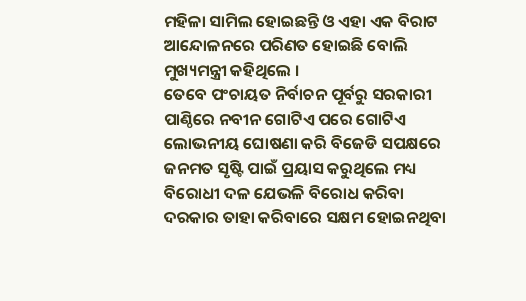ମହିଳା ସାମିଲ ହୋଇଛନ୍ତି ଓ ଏହା ଏକ ବିରାଟ ଆନ୍ଦୋଳନରେ ପରିଣତ ହୋଇଛି ବୋଲି ମୁଖ୍ୟମନ୍ତ୍ରୀ କହିଥିଲେ ।
ତେବେ ପଂଚାୟତ ନିର୍ବାଚନ ପୂର୍ବରୁ ସରକାରୀ ପାଣ୍ଠିରେ ନବୀନ ଗୋଟିଏ ପରେ ଗୋଟିଏ ଲୋଭନୀୟ ଘୋଷଣା କରି ବିଜେଡି ସପକ୍ଷରେ ଜନମତ ସୃଷ୍ଟି ପାଇଁ ପ୍ରୟାସ କରୁଥିଲେ ମଧ୍ୟ ବିରୋଧୀ ଦଳ ଯେଭଳି ବିରୋଧ କରିବା ଦରକାର ତାହା କରିବାରେ ସକ୍ଷମ ହୋଇନଥିବା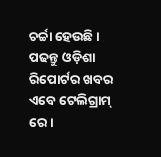ଚର୍ଚ୍ଚା ହେଉଛି ।
ପଢନ୍ତୁ ଓଡ଼ିଶା ରିପୋର୍ଟର ଖବର ଏବେ ଟେଲିଗ୍ରାମ୍ ରେ।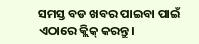ସମସ୍ତ ବଡ ଖବର ପାଇବା ପାଇଁ ଏଠାରେ କ୍ଲିକ୍ କରନ୍ତୁ।